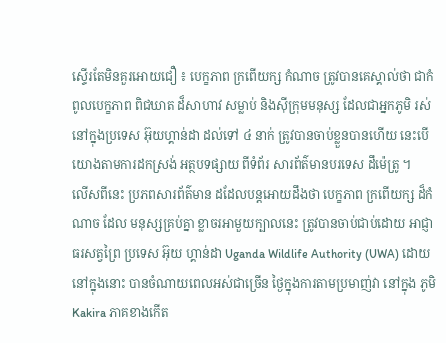ស្ទើរតែមិនគួរអោយជឿ ៖ បេក្ខភាព ក្រពើយក្ស កំណាច ត្រូវបានគេស្គាល់ថា ជាកំពូលបេក្ខភាព ពិជឃាត ដ៏សាហាវ សម្លាប់ និងស៊ីក្រុមមនុស្ស ដែលជាអ្នកភូមិ រស់នៅក្នុងប្រទេស អ៊ុយហ្គាន់ដា ដល់ទៅ ៤ នាក់ ត្រូវបានចាប់ខ្លួនបានហើយ នេះបើយោងតាមការដកស្រង់ អត្ថបទផ្សាយ ពីទំព័រ សារព័ត៌មានបរទេស ដឹម៉េត្រូ ។
លើសពីនេះ ប្រភពសារព័ត៌មាន ដដែលបន្តអោយដឹងថា បេក្ខភាព ក្រពើយក្ស ដ៏កំណាច ដែល មនុស្សគ្រប់គ្នា ខ្លាចរអាមួយក្បាលនេះ ត្រូវបានចាប់ជាប់ដោយ អាជ្ញាធរសត្វព្រៃ ប្រទេស អ៊ុយ ហ្គាន់ដា Uganda Wildlife Authority (UWA) ដោយនៅក្នុងនោះ បានចំណាយពេលអស់ជាច្រើន ថ្ងៃក្នុងការតាមប្រមាញ់វា នៅក្នុង ភូមិ Kakira ភាគខាងកើត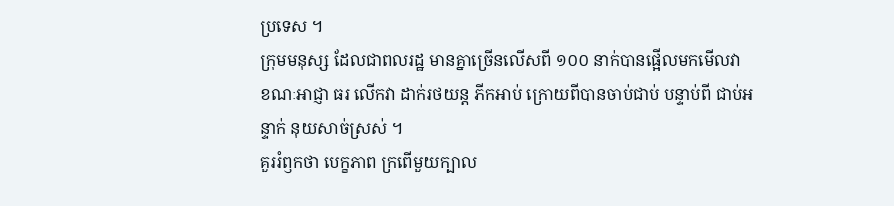ប្រទេស ។
ក្រុមមនុស្ស ដែលជាពលរដ្ឋ មានគ្នាច្រើនលើសពី ១០០ នាក់បានផ្អើលមកមើលវា ខណៈអាជ្ញា ធរ លើកវា ដាក់រថយន្ត ភីកអាប់ ក្រោយពីបានចាប់ជាប់ បន្ទាប់ពី ជាប់អន្ទាក់ នុយសាច់ស្រស់ ។
គួររំឭកថា បេក្ខភាព ក្រពើមួយក្បាល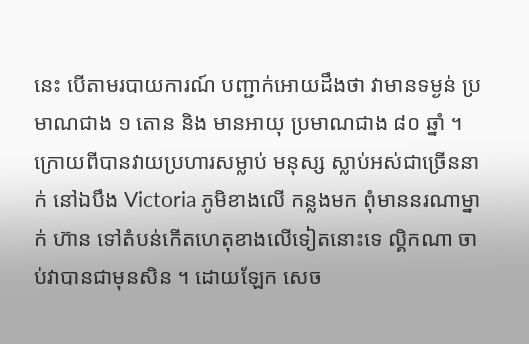នេះ បើតាមរបាយការណ៍ បញ្ជាក់អោយដឹងថា វាមានទម្ងន់ ប្រមាណជាង ១ តោន និង មានអាយុ ប្រមាណជាង ៨០ ឆ្នាំ ។ ក្រោយពីបានវាយប្រហារសម្លាប់ មនុស្ស ស្លាប់អស់ជាច្រើននាក់ នៅឯបឹង Victoria ភូមិខាងលើ កន្លងមក ពុំមាននរណាម្នាក់ ហ៊ាន ទៅតំបន់កើតហេតុខាងលើទៀតនោះទេ ល្គិកណា ចាប់វាបានជាមុនសិន ។ ដោយឡែក សេច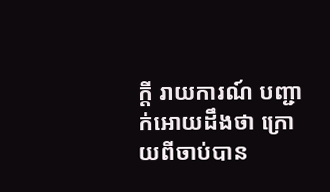ក្តី រាយការណ៍ បញ្ជាក់អោយដឹងថា ក្រោយពីចាប់បាន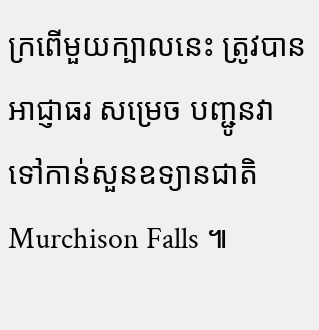ក្រពើមួយក្បាលនេះ ត្រូវបានអាជ្ញាធរ សម្រេច បញ្ជូនវា ទៅកាន់សួនឧទ្យានជាតិ Murchison Falls ៕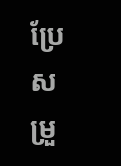ប្រែសម្រួ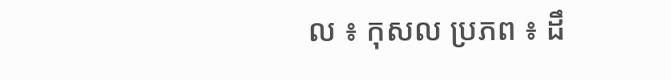ល ៖ កុសល ប្រភព ៖ ដឹ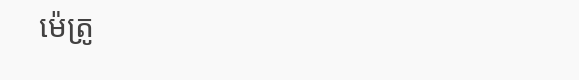ម៉េត្រូ